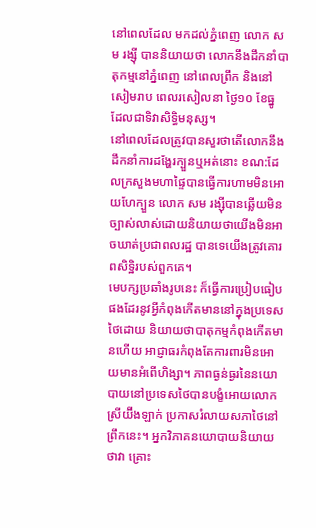នៅពេលដែល មកដល់ភ្នំពេញ លោក សម រង្ស៊ី បាននិយាយថា លោកនឹងដឹកនាំបាតុកម្មនៅភ្នំពេញ នៅពេលព្រឹក និងនៅសៀមរាប ពេលរសៀលនា ថ្ងៃ១០ ខែធ្នូ ដែលជាទិវាសិទ្ធិមនុស្ស។
នៅពេលដែលត្រូវបានសួរថាតើលោកនឹង ដឹកនាំការដង្ហែរក្បួនឬអត់នោះ ខណ:ដែលក្រសួងមហាផ្ទៃបានធ្វើការហាមមិនអោយហែក្បួន លោក សម រង្ស៊ីបានឆ្លើយមិនច្បាស់លាស់ដោយនិយាយថាយើងមិនអាចឃាត់ប្រជាពលរដ្ឋ បានទេយើងត្រូវគោរពសិទ្ឋិរបស់ពួកគេ។
មេបក្សប្រឆាំងរូបនេះ ក៏ធ្វើការប្រៀបធៀបផងដែរនូវអ្វីកំពុងកើតមាននៅក្នុងប្រទេសថៃដោយ និយាយថាបាតុកម្មកំពុងកើតមានហើយ អាជ្ញាធរកំពុងតែការពារមិនអោយមានអំពើហិង្សា។ ភាពធ្ងន់ធ្ងរនៃនយោបាយនៅប្រទេសថៃបានបង្ខំអោយលោក ស្រីយ៊ីងឡាក់ ប្រកាសរំលាយសភាថៃនៅព្រឹកនេះ។ អ្នកវិភាគនយោបាយនិយាយថាវា គ្រោះ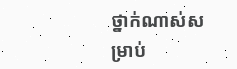ថ្នាក់ណាស់សម្រាប់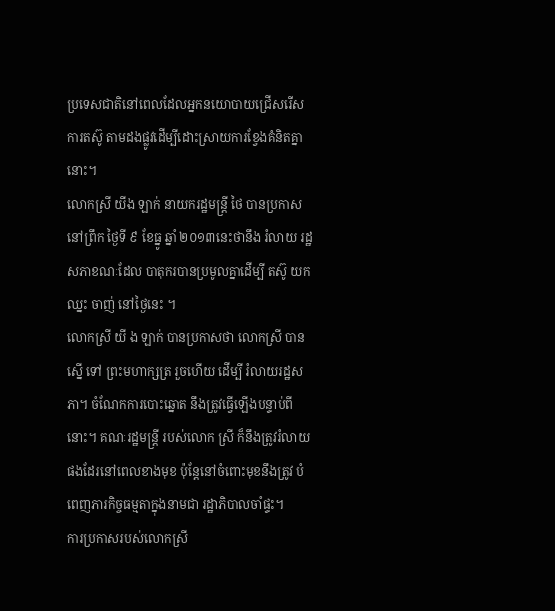ប្រទេសជាតិនៅពេលដែលអ្នកនយោបាយជ្រើសរើសការតស៊ូ តាមដងផ្លូវដើម្បីដោះស្រាយការខ្វែងគំនិតគ្នានោះ។
លោកស្រី យីង ឡាក់ នាយករដ្ឋមន្ត្រី ថៃ បានប្រកាសនៅព្រឹក ថ្ងៃទី ៩ ខែធ្នូ ឆ្នាំ ២០១៣នេះថានឹង រំលាយ រដ្ឋសភាខណៈដែល បាតុករបានប្រមូលគ្នាដើម្បី តស៊ូ យកឈ្នះ ចាញ់ នៅថ្ងៃនេះ ។
លោកស្រី យី ង ឡាក់ បានប្រកាសថា លោកស្រី បានស្នើ ទៅ ព្រះមហាក្សត្រ រួចហើយ ដើម្បី រំលាយរដ្ឋសភា។ ចំណែកការបោះឆ្នោត នឹងត្រូវធ្វើឡើងបន្ទាប់ពីនោះ។ គណៈរដ្ឋមន្ត្រី របស់លោក ស្រី ក៏នឹងត្រូវរំលាយផងដែរនៅពេលខាងមុខ ប៉ុន្តែនៅចំពោះមុខនឹងត្រូវ បំពេញភារកិច្ចធម្មតាក្នុងនាមជា រដ្ឋាភិបាលចាំផ្ទះ។
ការប្រកាសរបស់លោកស្រី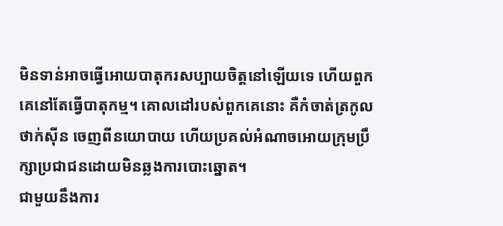មិនទាន់អាចធ្វើអោយបាតុករសប្បាយចិត្តនៅឡើយទេ ហើយពួកគេនៅតែធ្វើបាតុកម្ម។ គោលដៅរបស់ពួកគេនោះ គឺកំចាត់ត្រកូល ថាក់ស៊ីន ចេញពីនយោបាយ ហើយប្រគល់អំណាចអោយក្រុមប្រឹក្សាប្រជាជនដោយមិនឆ្លងការបោះឆ្នោត។
ជាមួយនឹងការ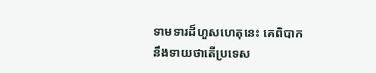ទាមទារដ៏ហួសហេតុនេះ គេពិបាកនឹងទាយថាតើប្រទេស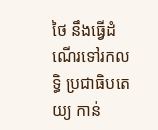ថៃ នឹងធ្វើដំណើរទៅរកលទ្ធិ ប្រជាធិបតេយ្យ កាន់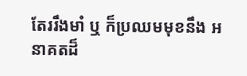តែររឹងមាំ ឬ ក៏ប្រឈមមុខនឹង អនាគតដ៏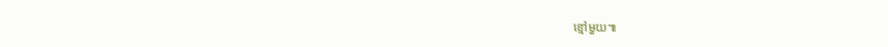ខ្មៅមួយ៕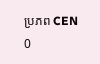ប្រភព CEN
0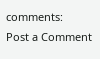comments:
Post a Comment